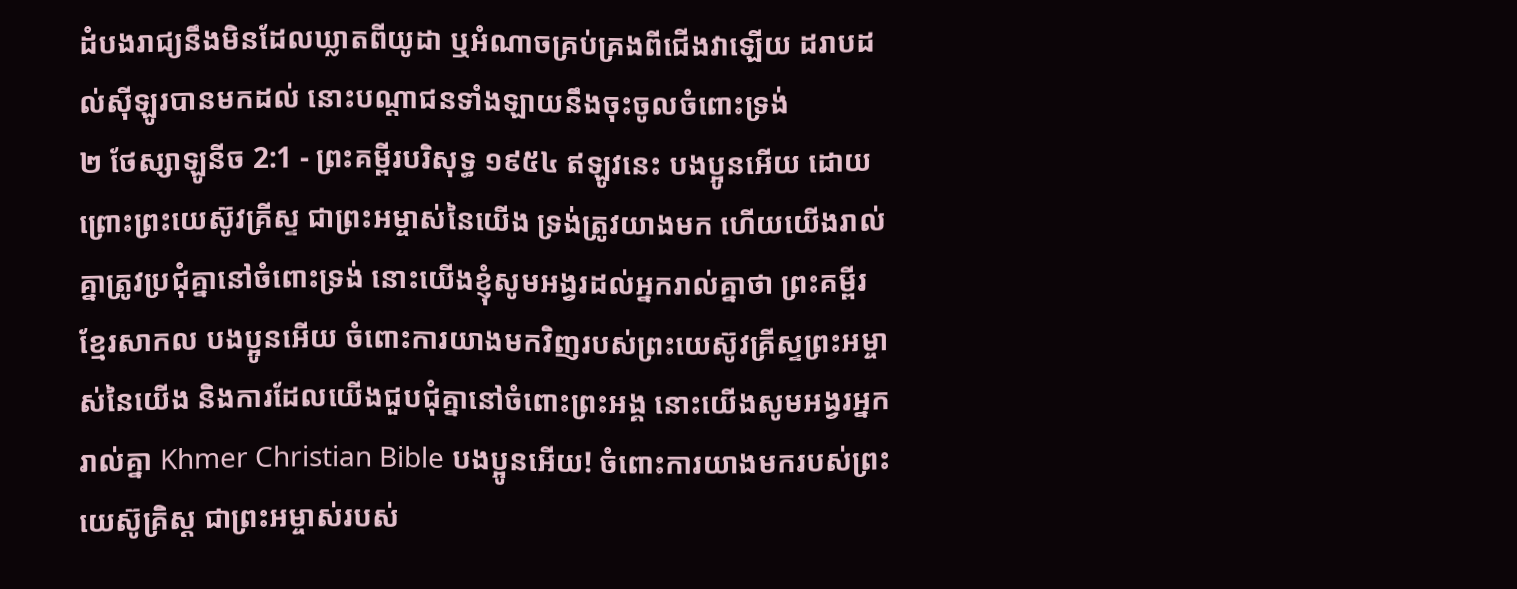ដំបងរាជ្យនឹងមិនដែលឃ្លាតពីយូដា ឬអំណាចគ្រប់គ្រងពីជើងវាឡើយ ដរាបដល់ស៊ីឡូរបានមកដល់ នោះបណ្តាជនទាំងឡាយនឹងចុះចូលចំពោះទ្រង់
២ ថែស្សាឡូនីច 2:1 - ព្រះគម្ពីរបរិសុទ្ធ ១៩៥៤ ឥឡូវនេះ បងប្អូនអើយ ដោយព្រោះព្រះយេស៊ូវគ្រីស្ទ ជាព្រះអម្ចាស់នៃយើង ទ្រង់ត្រូវយាងមក ហើយយើងរាល់គ្នាត្រូវប្រជុំគ្នានៅចំពោះទ្រង់ នោះយើងខ្ញុំសូមអង្វរដល់អ្នករាល់គ្នាថា ព្រះគម្ពីរខ្មែរសាកល បងប្អូនអើយ ចំពោះការយាងមកវិញរបស់ព្រះយេស៊ូវគ្រីស្ទព្រះអម្ចាស់នៃយើង និងការដែលយើងជួបជុំគ្នានៅចំពោះព្រះអង្គ នោះយើងសូមអង្វរអ្នករាល់គ្នា Khmer Christian Bible បងប្អូនអើយ! ចំពោះការយាងមករបស់ព្រះយេស៊ូគ្រិស្ដ ជាព្រះអម្ចាស់របស់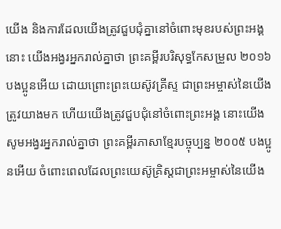យើង និងការដែលយើងត្រូវជួបជុំគ្នានៅចំពោះមុខរបស់ព្រះអង្គនោះ យើងអង្វរអ្នករាល់គ្នាថា ព្រះគម្ពីរបរិសុទ្ធកែសម្រួល ២០១៦ បងប្អូនអើយ ដោយព្រោះព្រះយេស៊ូវគ្រីស្ទ ជាព្រះអម្ចាស់នៃយើងត្រូវយាងមក ហើយយើងត្រូវជួបជុំនៅចំពោះព្រះអង្គ នោះយើងសូមអង្វរអ្នករាល់គ្នាថា ព្រះគម្ពីរភាសាខ្មែរបច្ចុប្បន្ន ២០០៥ បងប្អូនអើយ ចំពោះពេលដែលព្រះយេស៊ូគ្រិស្តជាព្រះអម្ចាស់នៃយើង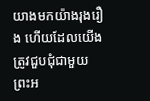យាងមកយ៉ាងរុងរឿង ហើយដែលយើងត្រូវជួបជុំជាមួយព្រះអ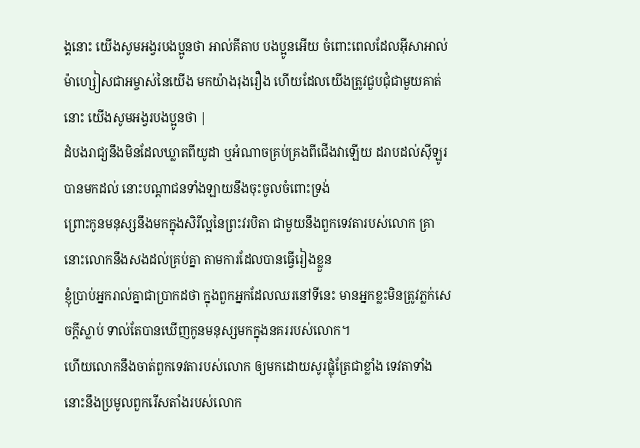ង្គនោះ យើងសូមអង្វរបងប្អូនថា អាល់គីតាប បងប្អូនអើយ ចំពោះពេលដែលអ៊ីសាអាល់ម៉ាហ្សៀសជាអម្ចាស់នៃយើង មកយ៉ាងរុងរឿង ហើយដែលយើងត្រូវជួបជុំជាមួយគាត់នោះ យើងសូមអង្វរបងប្អូនថា |
ដំបងរាជ្យនឹងមិនដែលឃ្លាតពីយូដា ឬអំណាចគ្រប់គ្រងពីជើងវាឡើយ ដរាបដល់ស៊ីឡូរបានមកដល់ នោះបណ្តាជនទាំងឡាយនឹងចុះចូលចំពោះទ្រង់
ព្រោះកូនមនុស្សនឹងមកក្នុងសិរីល្អនៃព្រះវរបិតា ជាមួយនឹងពួកទេវតារបស់លោក គ្រានោះលោកនឹងសងដល់គ្រប់គ្នា តាមការដែលបានធ្វើរៀងខ្លួន
ខ្ញុំប្រាប់អ្នករាល់គ្នាជាប្រាកដថា ក្នុងពួកអ្នកដែលឈរនៅទីនេះ មានអ្នកខ្លះមិនត្រូវភ្លក់សេចក្ដីស្លាប់ ទាល់តែបានឃើញកូនមនុស្សមកក្នុងនគររបស់លោក។
ហើយលោកនឹងចាត់ពួកទេវតារបស់លោក ឲ្យមកដោយសូរផ្លុំត្រែជាខ្លាំង ទេវតាទាំងនោះនឹងប្រមូលពួករើសតាំងរបស់លោក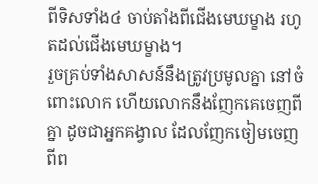ពីទិសទាំង៤ ចាប់តាំងពីជើងមេឃម្ខាង រហូតដល់ជើងមេឃម្ខាង។
រួចគ្រប់ទាំងសាសន៍នឹងត្រូវប្រមូលគ្នា នៅចំពោះលោក ហើយលោកនឹងញែកគេចេញពីគ្នា ដូចជាអ្នកគង្វាល ដែលញែកចៀមចេញពីព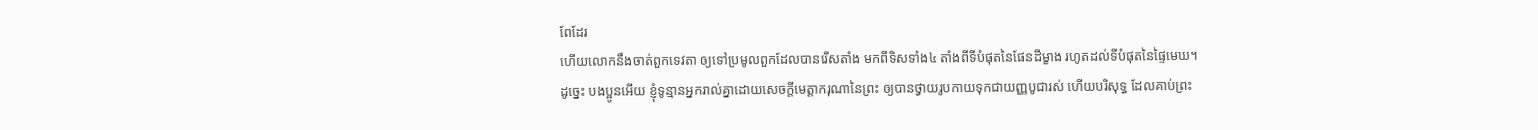ពែដែរ
ហើយលោកនឹងចាត់ពួកទេវតា ឲ្យទៅប្រមូលពួកដែលបានរើសតាំង មកពីទិសទាំង៤ តាំងពីទីបំផុតនៃផែនដីម្ខាង រហូតដល់ទីបំផុតនៃផ្ទៃមេឃ។
ដូច្នេះ បងប្អូនអើយ ខ្ញុំទូន្មានអ្នករាល់គ្នាដោយសេចក្ដីមេត្តាករុណានៃព្រះ ឲ្យបានថ្វាយរូបកាយទុកជាយញ្ញបូជារស់ ហើយបរិសុទ្ធ ដែលគាប់ព្រះ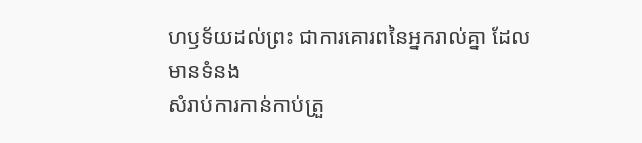ហឫទ័យដល់ព្រះ ជាការគោរពនៃអ្នករាល់គ្នា ដែលមានទំនង
សំរាប់ការកាន់កាប់ត្រួ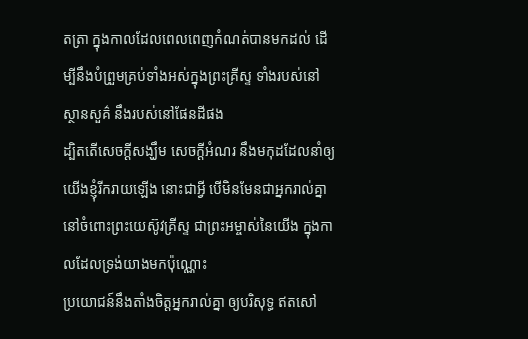តត្រា ក្នុងកាលដែលពេលពេញកំណត់បានមកដល់ ដើម្បីនឹងបំព្រួមគ្រប់ទាំងអស់ក្នុងព្រះគ្រីស្ទ ទាំងរបស់នៅស្ថានសួគ៌ នឹងរបស់នៅផែនដីផង
ដ្បិតតើសេចក្ដីសង្ឃឹម សេចក្ដីអំណរ នឹងមកុដដែលនាំឲ្យយើងខ្ញុំរីករាយឡើង នោះជាអ្វី បើមិនមែនជាអ្នករាល់គ្នានៅចំពោះព្រះយេស៊ូវគ្រីស្ទ ជាព្រះអម្ចាស់នៃយើង ក្នុងកាលដែលទ្រង់យាងមកប៉ុណ្ណោះ
ប្រយោជន៍នឹងតាំងចិត្តអ្នករាល់គ្នា ឲ្យបរិសុទ្ធ ឥតសៅ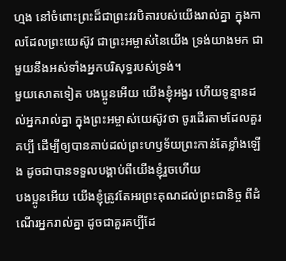ហ្មង នៅចំពោះព្រះដ៏ជាព្រះវរបិតារបស់យើងរាល់គ្នា ក្នុងកាលដែលព្រះយេស៊ូវ ជាព្រះអម្ចាស់នៃយើង ទ្រង់យាងមក ជាមួយនឹងអស់ទាំងអ្នកបរិសុទ្ធរបស់ទ្រង់។
មួយសោតទៀត បងប្អូនអើយ យើងខ្ញុំអង្វរ ហើយទូន្មានដល់អ្នករាល់គ្នា ក្នុងព្រះអម្ចាស់យេស៊ូវថា ចូរដើរតាមដែលគួរគប្បី ដើម្បីឲ្យបានគាប់ដល់ព្រះហឫទ័យព្រះកាន់តែខ្លាំងឡើង ដូចជាបានទទួលបង្គាប់ពីយើងខ្ញុំរួចហើយ
បងប្អូនអើយ យើងខ្ញុំត្រូវតែអរព្រះគុណដល់ព្រះជានិច្ច ពីដំណើរអ្នករាល់គ្នា ដូចជាគួរគប្បីដែ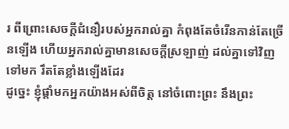រ ពីព្រោះសេចក្ដីជំនឿរបស់អ្នករាល់គ្នា កំពុងតែចំរើនកាន់តែច្រើនឡើង ហើយអ្នករាល់គ្នាមានសេចក្ដីស្រឡាញ់ ដល់គ្នាទៅវិញទៅមក រឹតតែខ្លាំងឡើងដែរ
ដូច្នេះ ខ្ញុំផ្តាំមកអ្នកយ៉ាងអស់ពីចិត្ត នៅចំពោះព្រះ នឹងព្រះ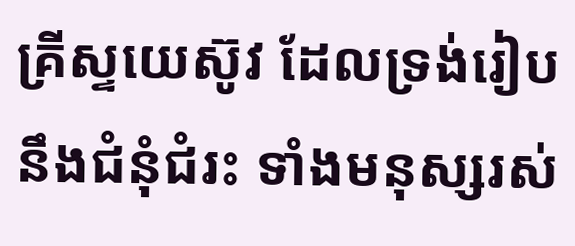គ្រីស្ទយេស៊ូវ ដែលទ្រង់រៀបនឹងជំនុំជំរះ ទាំងមនុស្សរស់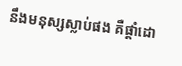នឹងមនុស្សស្លាប់ផង គឺផ្តាំដោ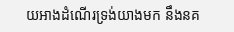យអាងដំណើរទ្រង់យាងមក នឹងនគ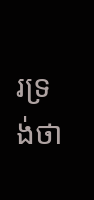រទ្រង់ថា